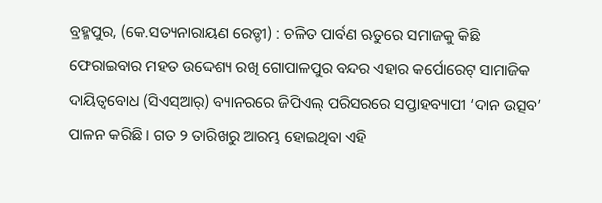ବ୍ରହ୍ମପୁର, (କେ.ସତ୍ୟନାରାୟଣ ରେଡ୍ଡୀ) : ଚଳିତ ପାର୍ବଣ ଋତୁରେ ସମାଜକୁ କିଛି ଫେରାଇବାର ମହତ ଉଦ୍ଦେଶ୍ୟ ରଖି ଗୋପାଳପୁର ବନ୍ଦର ଏହାର କର୍ପୋରେଟ୍ ସାମାଜିକ ଦାୟିତ୍ୱବୋଧ (ସିଏସ୍ଆର୍) ବ୍ୟାନରରେ ଜିପିଏଲ୍ ପରିସରରେ ସପ୍ତାହବ୍ୟାପୀ ‘ଦାନ ଉତ୍ସବ’ ପାଳନ କରିଛି । ଗତ ୨ ତାରିଖରୁ ଆରମ୍ଭ ହୋଇଥିବା ଏହି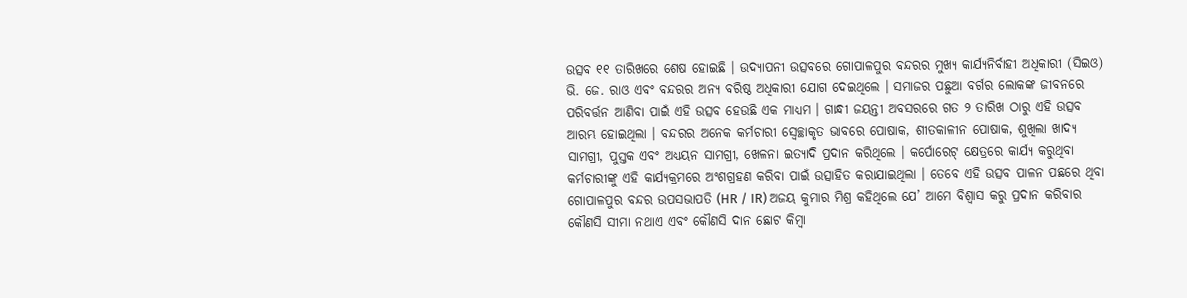ଉତ୍ସବ ୧୧ ତାରିଖରେ ଶେଷ ହୋଇଛି । ଉଦ୍ଯାପନୀ ଉତ୍ସବରେ ଗୋପାଳପୁର ବନ୍ଦରର ମୁଖ୍ୟ କାର୍ଯ୍ୟନିର୍ବାହୀ ଅଧିକାରୀ (ସିଇଓ) ଭି. ଜେ. ରାଓ ଏବଂ ବନ୍ଦରର ଅନ୍ୟ ବରିଷ୍ଠ ଅଧିକାରୀ ଯୋଗ ଦେଇଥିଲେ । ସମାଜର ପଛୁଆ ବର୍ଗର ଲୋକଙ୍କ ଜୀବନରେ ପରିବର୍ତ୍ତନ ଆଣିବା ପାଇଁ ଏହି ଉତ୍ସବ ହେଉଛି ଏକ ମାଧ୍ୟମ । ଗାନ୍ଧୀ ଜୟନ୍ତୀ ଅବସରରେ ଗତ ୨ ତାରିଖ ଠାରୁ ଏହି ଉତ୍ସବ ଆରମ୍ଭ ହୋଇଥିଲା । ବନ୍ଦରର ଅନେକ କର୍ମଚାରୀ ସ୍ୱେଚ୍ଛାକୃତ ଭାବରେ ପୋଷାକ, ଶୀତକାଳୀନ ପୋଷାକ, ଶୁଖିଲା ଖାଦ୍ୟ ସାମଗ୍ରୀ, ପୁସ୍ତକ ଏବଂ ଅଧ୍ୟୟନ ସାମଗ୍ରୀ, ଖେଳନା ଇତ୍ୟାଦି ପ୍ରଦାନ କରିଥିଲେ । କର୍ପୋରେଟ୍ କ୍ଷେତ୍ରରେ କାର୍ଯ୍ୟ କରୁଥିବା କର୍ମଚାରୀଙ୍କୁ ଏହି କାର୍ଯ୍ୟକ୍ରମରେ ଅଂଶଗ୍ରହଣ କରିବା ପାଇଁ ଉତ୍ସାହିତ କରାଯାଇଥିଲା । ତେବେ ଏହି ଉତ୍ସବ ପାଳନ ପଛରେ ଥିବା ଗୋପାଳପୁର ବନ୍ଦର ଉପସଭାପତି (HR / IR) ଅଜୟ କୁମାର ମିଶ୍ର କହିଥିଲେ ଯେ’ ଆମେ ବିଶ୍ୱାସ କରୁ ପ୍ରଦାନ କରିବାର କୌଣସି ସୀମା ନଥାଏ ଏବଂ କୌଣସି ଦାନ ଛୋଟ କିମ୍ବା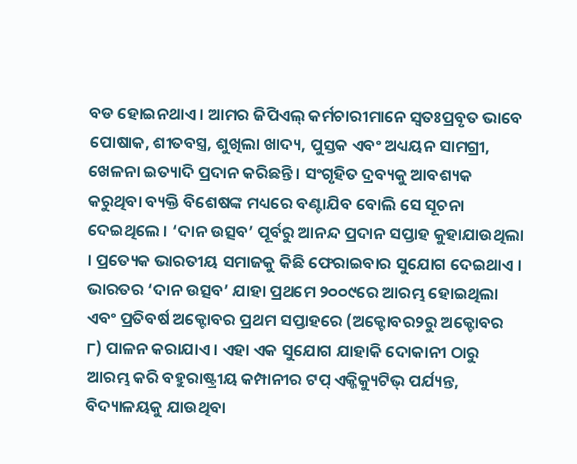ବଡ ହୋଇନଥାଏ । ଆମର ଜିପିଏଲ୍ କର୍ମଚାରୀମାନେ ସ୍ୱତଃପ୍ରବୃତ ଭାବେ ପୋଷାକ, ଶୀତବସ୍ତ୍ର, ଶୁଖିଲା ଖାଦ୍ୟ, ପୁସ୍ତକ ଏବଂ ଅଧ୍ୟୟନ ସାମଗ୍ରୀ, ଖେଳନା ଇତ୍ୟାଦି ପ୍ରଦାନ କରିଛନ୍ତି । ସଂଗୃହିତ ଦ୍ରବ୍ୟକୁ ଆବଶ୍ୟକ କରୁଥିବା ବ୍ୟକ୍ତି ବିଶେଷଙ୍କ ମଧ୍ୟରେ ବଣ୍ଟାଯିବ ବୋଲି ସେ ସୂଚନା ଦେଇଥିଲେ । ‘ଦାନ ଉତ୍ସବ’ ପୂର୍ବରୁ ଆନନ୍ଦ ପ୍ରଦାନ ସପ୍ତାହ କୁହାଯାଉଥିଲା । ପ୍ରତ୍ୟେକ ଭାରତୀୟ ସମାଜକୁ କିଛି ଫେରାଇବାର ସୁଯୋଗ ଦେଇଥାଏ । ଭାରତର ‘ଦାନ ଉତ୍ସବ’ ଯାହା ପ୍ରଥମେ ୨୦୦୯ରେ ଆରମ୍ଭ ହୋଇଥିଲା ଏବଂ ପ୍ରତିବର୍ଷ ଅକ୍ଟୋବର ପ୍ରଥମ ସପ୍ତାହରେ (ଅକ୍ଟୋବର୨ରୁ ଅକ୍ଟୋବର ୮) ପାଳନ କରାଯାଏ । ଏହା ଏକ ସୁଯୋଗ ଯାହାକି ଦୋକାନୀ ଠାରୁ ଆରମ୍ଭ କରି ବହୁରାଷ୍ଟ୍ରୀୟ କମ୍ପାନୀର ଟପ୍ ଏକ୍ଜିକ୍ୟୁଟିଭ୍ ପର୍ଯ୍ୟନ୍ତ, ବିଦ୍ୟାଳୟକୁ ଯାଉଥିବା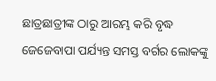ଛାତ୍ରଛାତ୍ରୀଙ୍କ ଠାରୁ ଆରମ୍ଭ କରି ବୃଦ୍ଧ ଜେଜେବାପା ପର୍ଯ୍ୟନ୍ତ ସମସ୍ତ ବର୍ଗର ଲୋକଙ୍କୁ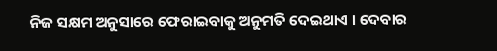ନିଜ ସକ୍ଷମ ଅନୁସାରେ ଫେରାଇବାକୁ ଅନୁମତି ଦେଇଥାଏ । ଦେବାର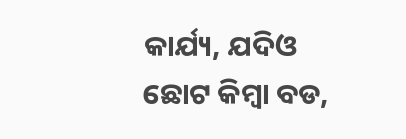କାର୍ଯ୍ୟ, ଯଦିଓ ଛୋଟ କିମ୍ବା ବଡ,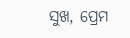ସୁଖ, ପ୍ରେମ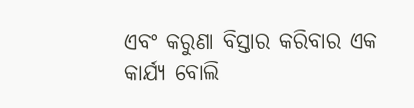ଏବଂ କରୁଣା ବିସ୍ତାର କରିବାର ଏକ କାର୍ଯ୍ୟ ବୋଲି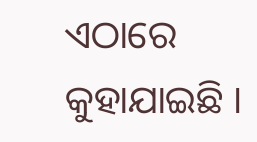ଏଠାରେ କୁହାଯାଇଛି ।